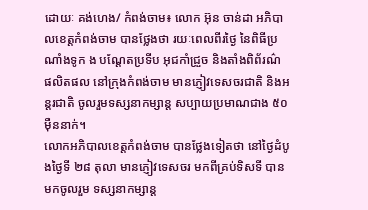ដោយៈ គង់ហេង/ កំពង់ចាម៖ លោក អ៊ុន ចាន់ដា អភិបាលខេត្តកំពង់ចាម បានថ្លែងថា រយៈពេលពីរថ្ងៃ នៃពិធីប្រណាំងទូក ង បណ្តែតប្រទីប អុជកាំជ្រួច និងតាំងពិព័រណ៌
ផលិតផល នៅក្រុងកំពង់ចាម មានភ្ញៀវទេសចរជាតិ និងអន្តរជាតិ ចូលរួមទស្សនាកម្សាន្ត សប្បាយប្រមាណជាង ៥០ ម៉ឺននាក់។
លោកអភិបាលខេត្តកំពង់ចាម បានថ្លែងទៀតថា នៅថ្ងៃដំបូងថ្ងៃទី ២៨ តុលា មានភ្ញៀវទេសចរ មកពីគ្រប់ទិសទី បានមកចូលរួម ទស្សនាកម្សាន្ត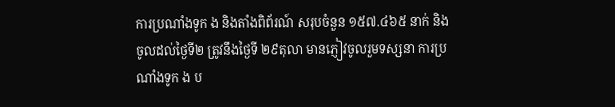ការប្រណាំងទូក ង និងតាំងពិព័រណ៍ សរុបចំនួន ១៥៧.៤៦៥ នាក់ និងចូលដល់ថ្ងៃទី២ ត្រូវនឹងថ្ងៃទី ២៩តុលា មានភ្ញៀវចូលរួមទស្សនា ការប្រណាំងទូក ង ប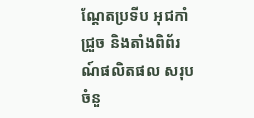ណ្តែតប្រទីប អុជកាំជ្រួច និងតាំងពិព័រណ៍ផលិតផល សរុបចំនួ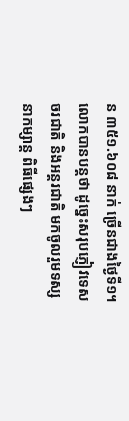ន ៣៥១.៦០៨ នាក់ ច្រើនជាងថ្ងៃទី១។
លោកបានបន្តថា ដូច្នេះសរុបភ្ញៀវទេសចរជាតិ និងអន្តរជាតិ មកចូលរួមទស្សនាកម្សាន្ត ពិធីផ្សេងៗ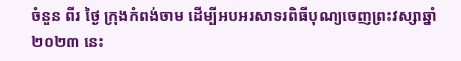ចំនួន ពីរ ថ្ងៃ ក្រុងកំពង់ចាម ដើម្បីអបអរសាទរពិធីបុណ្យចេញព្រះវស្សាឆ្នាំ២០២៣ នេះ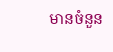មានចំនួន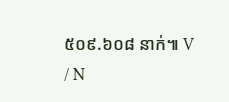៥០៩.៦០៨ នាក់៕ V / N